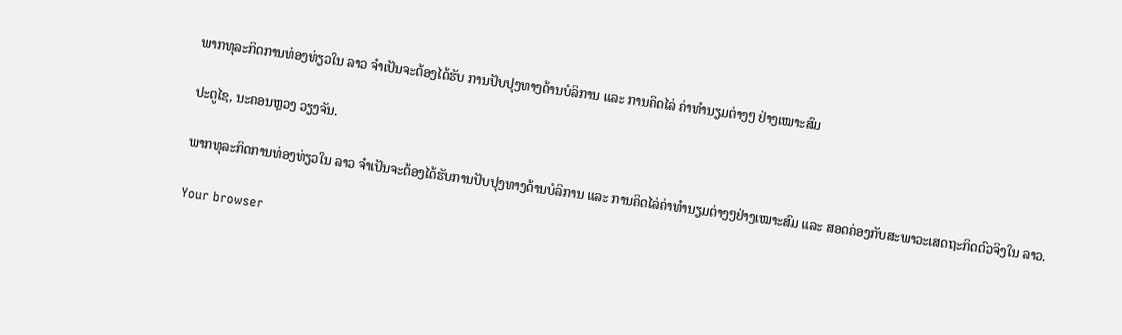ພາກທຸລະກິດການທ່ອງທ່ຽວໃນ ລາວ ຈຳເປັນຈະຕ້ອງໄດ້ຮັບ ການປັບປຸງທາງດ້ານບໍລິການ ແລະ ການຄິດໄລ່ ຄ່າທຳນຽມຕ່າງໆ ຢ່າງເໝາະສົມ

ປະຕູໄຊ, ນະຄອນຫຼວງ ວຽງຈັນ.

ພາກທຸລະກິດການທ່ອງທ່ຽວໃນ ລາວ ຈຳເປັນຈະຕ້ອງໄດ້ຮັບການປັບປຸງທາງດ້ານບໍລິການ ແລະ ການຄິດໄລ່ຄ່າທຳນຽມຕ່າງໆຢ່າງເໝາະສົມ ແລະ ສອດຄ່ອງກັບສະພາວະເສດຖະກິດຕົວຈິງໃນ ລາວ.

Your browser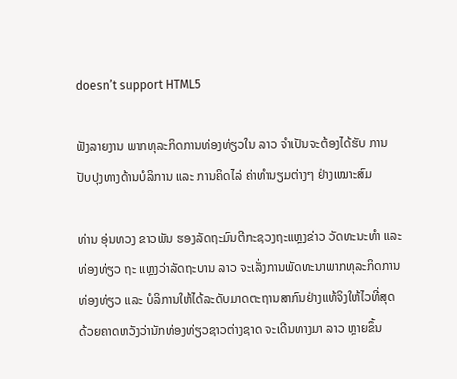doesn’t support HTML5

ຟັງລາຍງານ ພາກທຸລະກິດການທ່ອງທ່ຽວໃນ ລາວ ຈຳເປັນຈະຕ້ອງໄດ້ຮັບ ການປັບປຸງທາງດ້ານບໍລິການ ແລະ ການຄິດໄລ່ ຄ່າທຳນຽມຕ່າງໆ ຢ່າງເໝາະສົມ

ທ່ານ ອຸ່ນທວງ ຂາວພັນ ຮອງລັດຖະມົນຕີກະຊວງຖະແຫຼງຂ່າວ ວັດທະນະທຳ ແລະ ທ່ອງທ່ຽວ ຖະ ແຫຼງວ່າລັດຖະບານ ລາວ ຈະເລັ່ງການພັດທະນາພາກທຸລະກິດການທ່ອງທ່ຽວ ແລະ ບໍລິການໃຫ້ໄດ້ລະດັບມາດຕະຖານສາກົນຢ່າງແທ້ຈິງໃຫ້ໄວທີ່ສຸດ ດ້ວຍຄາດຫວັງວ່ານັກທ່ອງທ່ຽວຊາວຕ່າງຊາດ ຈະເດີນທາງມາ ລາວ ຫຼາຍຂຶ້ນ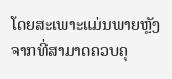ໂດຍສະເພາະແມ່ນພາຍຫຼັງຈາກທີ່ສາມາດຄວບຄຸ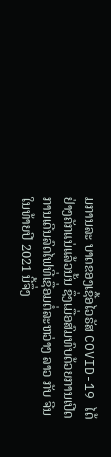ມການລະ ບາດຂອງເຊື້ອໄວຣັສ COVID-19 ໄດ້ຢ່າງຄັກແນ່ແລ້ວນັ້ນ ຊຶ່ງເມື່ອສົມທົບດ້ວຍການເປີດການເດີນລົດໄຟທີ່ເຊື່ອມຕໍ່ລະຫວ່າງ ລາວ ກັບ ຈີນ ໃນທ້າຍປີ 2021 ນີ້ຈຶ່ງ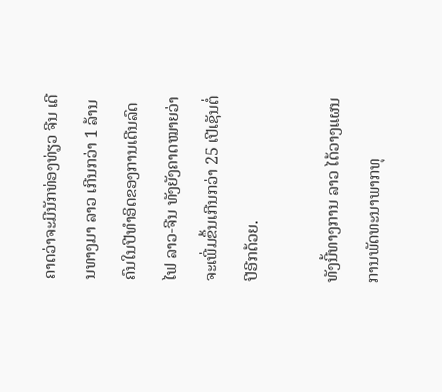ຄາດວ່າຈະມີນັກທ່ອງທ່ຽວ ຈີນ ເດີນທາງມາ ລາວ ເກີນກວ່າ 1 ລ້ານຄົນໃນປີທຳອິດຂອງການເດີນລົດໄຟ ລາວ-ຈີນ ທັງຍັງຄາດໝາຍວ່າຈະເພີ່ມຂຶ້ນເກີນກວ່າ 25 ເປີເຊັນຕໍ່ປີອີກດ້ວຍ.

ທັງນີ້ທາງການ ລາວ ໄດ້ວາງແຜນການພັດທະນາພາກທຸ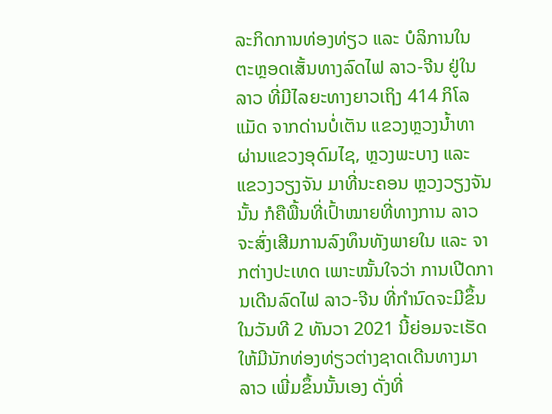ລະກິດການທ່ອງທ່ຽວ ແລະ ບໍລິການໃນ ຕະຫຼອດເສັ້ນທາງລົດໄຟ ລາວ-ຈີນ ຢູ່ໃນ ລາວ ທີ່ມີໄລຍະທາງຍາວເຖິງ 414 ກິໂລແມັດ ຈາກດ່ານບໍ່ເຕັນ ແຂວງຫຼວງນໍ້າທາ ຜ່ານແຂວງອຸດົມໄຊ, ຫຼວງພະບາງ ແລະ ແຂວງວຽງຈັນ ມາທີ່ນະຄອນ ຫຼວງວຽງຈັນນັ້ນ ກໍຄືພື້ນທີ່ເປົ້າໝາຍທີ່ທາງການ ລາວ ຈະສົ່ງເສີມການລົງທຶນທັງພາຍໃນ ແລະ ຈາກຕ່າງປະເທດ ເພາະໝັ້ນໃຈວ່າ ການເປີດການເດີນລົດໄຟ ລາວ-ຈີນ ທີ່ກຳນົດຈະມີຂຶ້ນໃນວັນທີ 2 ທັນວາ 2021 ນີ້ຍ່ອມຈະເຮັດໃຫ້ມີນັກທ່ອງທ່ຽວຕ່າງຊາດເດີນທາງມາ ລາວ ເພີ່ມຂຶ້ນນັ້ນເອງ ດັ່ງທີ່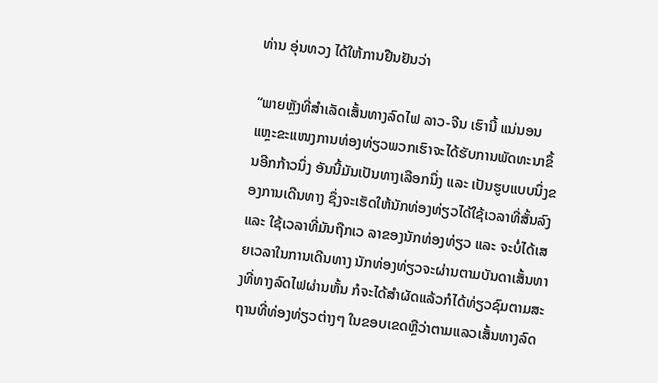ທ່ານ ອຸ່ນທວງ ໄດ້ໃຫ້ການຢືນຢັນວ່າ

“ພາຍຫຼັງທີ່ສຳເລັດເສັ້ນທາງລົດໄຟ ລາວ-ຈີນ ເຮົານີ້ ແນ່ນອນແຫຼະຂະແໜງການທ່ອງທ່ຽວພວກເຮົາຈະໄດ້ຮັບການພັດທະນາຂຶ້ນອີກກ້າວນຶ່ງ ອັນນີ້ມັນເປັນທາງເລືອກນຶ່ງ ແລະ ເປັນຮູບແບບນຶ່ງຂອງການເດີນທາງ ຊຶ່ງຈະເຮັດໃຫ້ນັກທ່ອງທ່ຽວໄດ້ໃຊ້ເວລາທີ່ສັ້ນລົງ ແລະ ໃຊ້ເວລາທີ່ມັນຖືກເວ ລາຂອງນັກທ່ອງທ່ຽວ ແລະ ຈະບໍ່ໄດ້ເສຍເວລາໃນການເດີນທາງ ນັກທ່ອງທ່ຽວຈະຜ່ານຕາມບັນດາເສັ້ນທາງທີ່ທາງລົດໄຟຜ່ານຫັ້ນ ກໍຈະໄດ້ສຳຜັດແລ້ວກໍໄດ້ທ່ຽວຊົມຕາມສະຖານທີ່ທ່ອງທ່ຽວຕ່າງໆ ໃນຂອບເຂດຫຼືວ່າຕາມແລວເສັ້ນທາງລົດ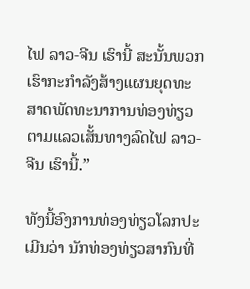ໄຟ ລາວ-ຈີນ ເຮົານີ້ ສະນັ້ນພວກເຮົາກະກຳລັງສ້າງແຜນຍຸດທະສາດພັດທະນາການທ່ອງທ່ຽວຕາມແລວເສັ້ນທາງລົດໄຟ ລາວ-ຈີນ ເຮົານີ້.”

ທັງນີ້ອົງການທ່ອງທ່ຽວໂລກປະເມີນວ່າ ນັກທ່ອງທ່ຽວສາກົນທີ່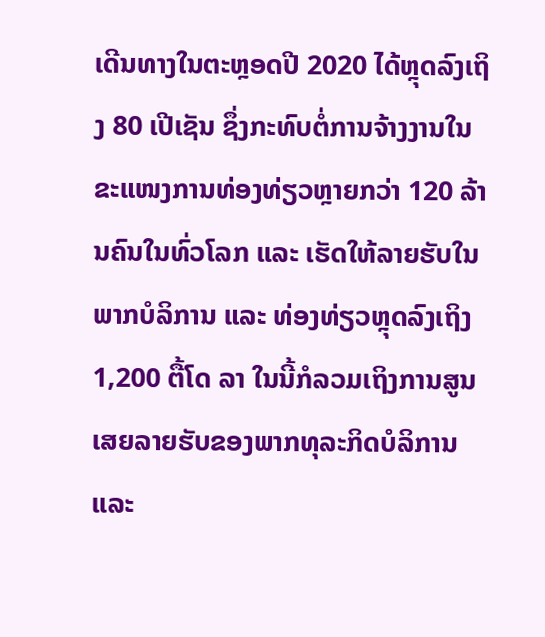ເດີນທາງໃນຕະຫຼອດປີ 2020 ໄດ້ຫຼຸດລົງເຖິງ 80 ເປີເຊັນ ຊຶ່ງກະທົບຕໍ່ການຈ້າງງານໃນຂະແໜງການທ່ອງທ່ຽວຫຼາຍກວ່າ 120 ລ້ານຄົນໃນທົ່ວໂລກ ແລະ ເຮັດໃຫ້ລາຍຮັບໃນພາກບໍລິການ ແລະ ທ່ອງທ່ຽວຫຼຸດລົງເຖິງ 1,200 ຕື້ໂດ ລາ ໃນນີ້ກໍລວມເຖິງການສູນເສຍລາຍຮັບຂອງພາກທຸລະກິດບໍລິການ ແລະ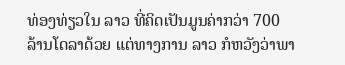ທ່ອງທ່ຽວໃນ ລາວ ທີ່ຄິດເປັນມູນຄ່າກວ່າ 700 ລ້ານໂດລາດ້ວຍ ແຕ່ທາງການ ລາວ ກໍຫວັງວ່າພາ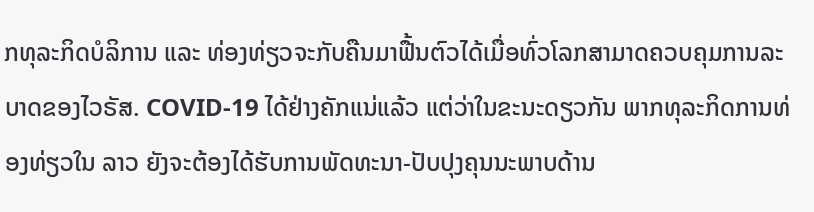ກທຸລະກິດບໍລິການ ແລະ ທ່ອງທ່ຽວຈະກັບຄືນມາຟື້ນຕົວໄດ້ເມື່ອທົ່ວໂລກສາມາດຄວບຄຸມການລະບາດຂອງໄວຣັສ. COVID-19 ໄດ້ຢ່າງຄັກແນ່ແລ້ວ ແຕ່ວ່າໃນຂະນະດຽວກັນ ພາກທຸລະກິດການທ່ອງທ່ຽວໃນ ລາວ ຍັງຈະຕ້ອງໄດ້ຮັບການພັດທະນາ-ປັບປຸງຄຸນນະພາບດ້ານ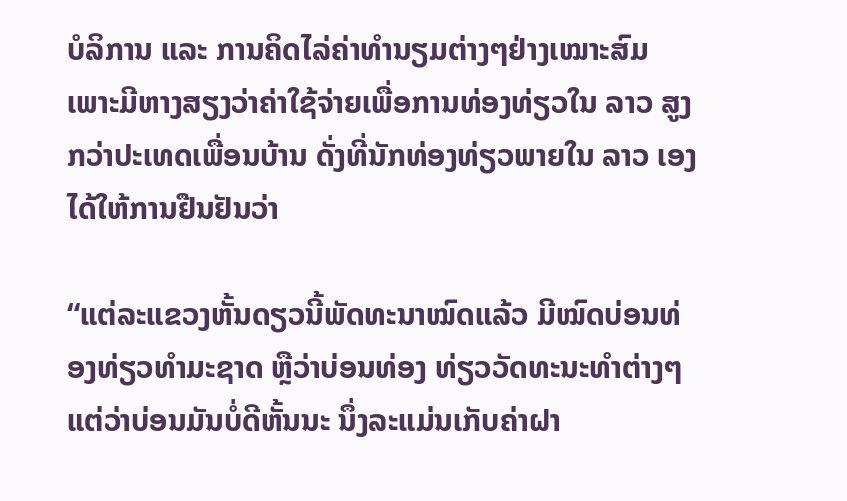ບໍລິການ ແລະ ການຄິດໄລ່ຄ່າທຳນຽມຕ່າງໆຢ່າງເໝາະສົມ ເພາະມີຫາງສຽງວ່າຄ່າໃຊ້ຈ່າຍເພື່ອການທ່ອງທ່ຽວໃນ ລາວ ສູງກວ່າປະເທດເພື່ອນບ້ານ ດັ່ງທີ່ນັກທ່ອງທ່ຽວພາຍໃນ ລາວ ເອງໄດ້ໃຫ້ການຢືນຢັນວ່າ

“ແຕ່ລະແຂວງຫັ້ນດຽວນີ້ພັດທະນາໝົດແລ້ວ ມີໝົດບ່ອນທ່ອງທ່ຽວທຳມະຊາດ ຫຼືວ່າບ່ອນທ່ອງ ທ່ຽວວັດທະນະທຳຕ່າງໆ ແຕ່ວ່າບ່ອນມັນບໍ່ດີຫັ້ນນະ ນຶ່ງລະແມ່ນເກັບຄ່າຝາ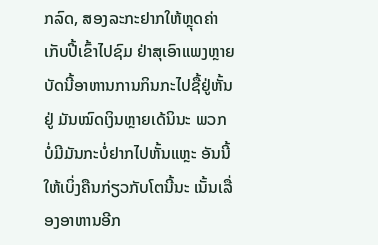ກລົດ, ສອງລະກະຢາກໃຫ້ຫຼຸດຄ່າເກັບປີ້ເຂົ້າໄປຊົມ ຢ່າສຸເອົາແພງຫຼາຍ ບັດນີ້ອາຫານການກິນກະໄປຊື້ຢູ່ຫັ້ນຢູ່ ມັນໝົດເງິນຫຼາຍເດ້ນິນະ ພວກບໍ່ມີມັນກະບໍ່ຢາກໄປຫັ້ນແຫຼະ ອັນນີ້ໃຫ້ເບິ່ງຄືນກ່ຽວກັບໂຕນີ້ນະ ເນັ້ນເລື່ອງອາຫານອີກ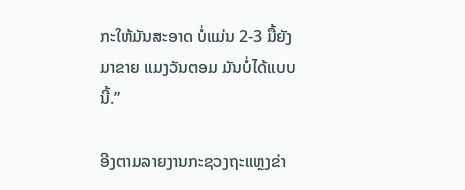ກະໃຫ້ມັນສະອາດ ບໍ່ແມ່ນ 2-3 ມື້ຍັງມາຂາຍ ແມງວັນຕອມ ມັນບໍ່ໄດ້ແບບນີ້.”

ອີງຕາມລາຍງານກະຊວງຖະແຫຼງຂ່າ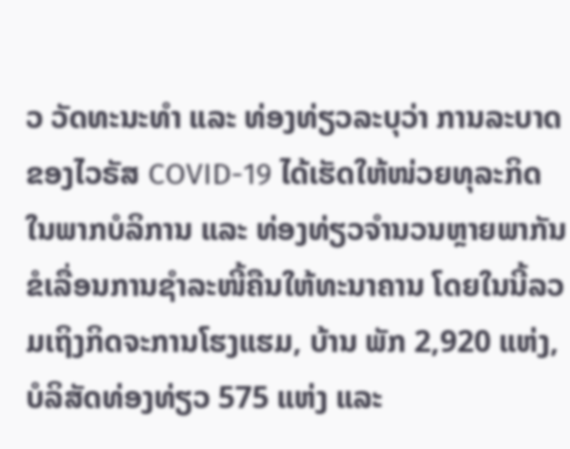ວ ວັດທະນະທຳ ແລະ ທ່ອງທ່ຽວລະບຸວ່າ ການລະບາດຂອງໄວຣັສ COVID-19 ໄດ້ເຮັດໃຫ້ໜ່ວຍທຸລະກິດໃນພາກບໍລິການ ແລະ ທ່ອງທ່ຽວຈຳນວນຫຼາຍພາກັນຂໍເລື່ອນການຊໍາລະໜີ້ຄືນໃຫ້ທະນາຄານ ໂດຍໃນນີ້ລວມເຖິງກິດຈະການໂຮງແຮມ, ບ້ານ ພັກ 2,920 ແຫ່ງ, ບໍລິສັດທ່ອງທ່ຽວ 575 ແຫ່ງ ແລະ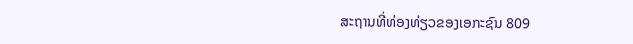ສະຖານທີ່ທ່ອງທ່ຽວຂອງເອກະຊົນ 809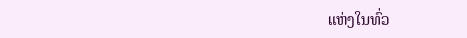ແຫ່ງໃນທົ່ວ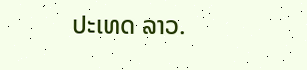ປະເທດ ລາວ.